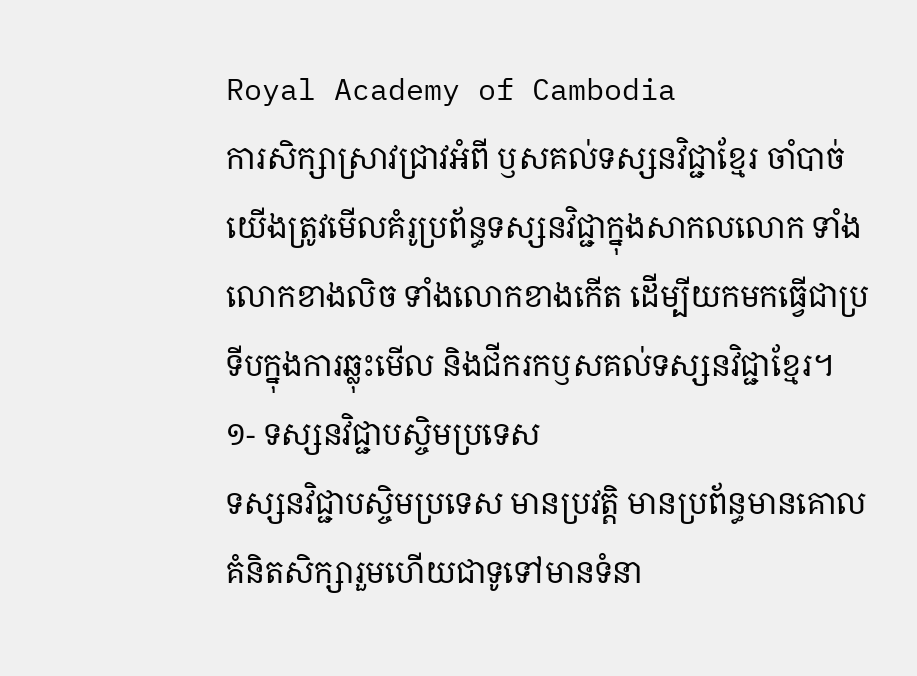Royal Academy of Cambodia
ការសិក្សាស្រាវជ្រាវអំពី ឫសគល់ទស្សនវិជ្ជាខ្មែរ ចាំបាច់យើងត្រូវមើលគំរូប្រព័ន្ធទស្សនវិជ្ជាក្នុងសាកលលោក ទាំងលោកខាងលិច ទាំងលោកខាងកើត ដើម្បីយកមកធ្វើជាប្រទីបក្នុងការឆ្លុះមើល និងជីករកឫសគល់ទស្សនវិជ្ជាខ្មែរ។
១- ទស្សនវិជ្ជាបស្ចិមប្រទេស
ទស្សនវិជ្ជាបស្ចិមប្រទេស មានប្រវត្តិ មានប្រព័ន្ធមានគោលគំនិតសិក្សារួមហើយជាទូទៅមានទំនា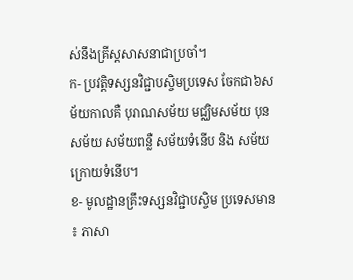ស់នឹងគ្រីស្តសាសនាជាប្រចាំ។
ក- ប្រវត្តិទស្សនវិជ្ជាបស្ចិមប្រទេស ចែកជា៦សម័យកាលគឺ បុរាណសម័យ មជ្ឈិមសម័យ បុនសម័យ សម័យពន្លឺ សម័យទំនើប និង សម័យក្រោយទំនើប។
ខ- មូលដ្ឋានគ្រឹះទស្សនវិជ្ជាបស្ចិម ប្រទេសមាន ៖ ភាសា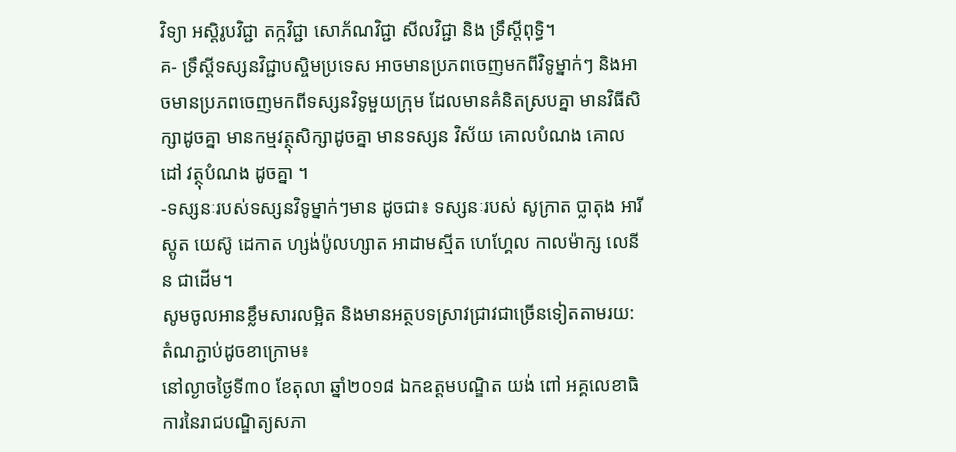វិទ្យា អស្តិរូបវិជ្ជា តក្កវិជ្ជា សោភ័ណវិជ្ជា សីលវិជ្ជា និង ទ្រឹស្តីពុទ្ធិ។
គ- ទ្រឹស្តីទស្សនវិជ្ជាបស្ចិមប្រទេស អាចមានប្រភពចេញមកពីវិទូម្នាក់ៗ និងអាចមានប្រភពចេញមកពីទស្សនវិទូមួយក្រុម ដែលមានគំនិតស្របគ្នា មានវិធីសិក្សាដូចគ្នា មានកម្មវត្ថុសិក្សាដូចគ្នា មានទស្សន វិស័យ គោលបំណង គោលដៅ វត្ថុបំណង ដូចគ្នា ។
-ទស្សនៈរបស់ទស្សនវិទូម្នាក់ៗមាន ដូចជា៖ ទស្សនៈរបស់ សូក្រាត ប្លាតុង អារីស្តូត យេស៊ូ ដេកាត ហ្សង់ប៉ូលហ្សាត អាដាមស្មីត ហេហ្គែល កាលម៉ាក្ស លេនីន ជាដើម។
សូមចូលអានខ្លឹមសារលម្អិត និងមានអត្ថបទស្រាវជ្រាវជាច្រើនទៀតតាមរយ:តំណភ្ជាប់ដូចខាក្រោម៖
នៅល្ងាចថ្ងៃទី៣០ ខែតុលា ឆ្នាំ២០១៨ ឯកឧត្តមបណ្ឌិត យង់ ពៅ អគ្គលេខាធិការនៃរាជបណ្ឌិត្យសភា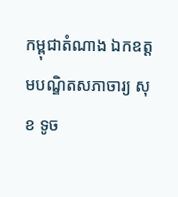កម្ពុជាតំណាង ឯកឧត្តមបណ្ឌិតសភាចារ្យ សុខ ទូច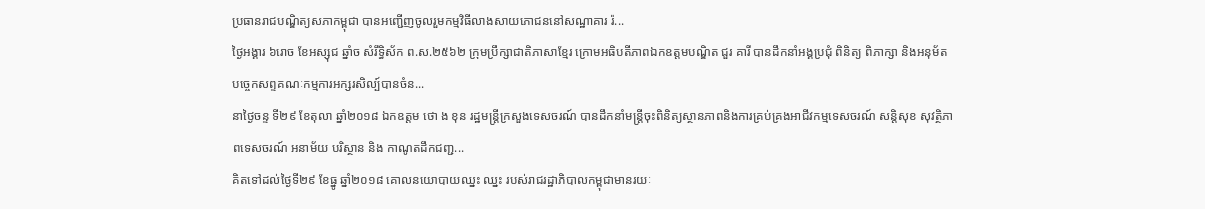ប្រធានរាជបណ្ឌិត្យសភាកម្ពុជា បានអញ្ជើញចូលរួមកម្មវិធីលាងសាយភោជននៅសណ្ឋាគារ រ៉...
ថ្ងៃអង្គារ ៦រោច ខែអស្សុជ ឆ្នាំច សំរឹទ្ធិស័ក ព.ស.២៥៦២ ក្រុមប្រឹក្សាជាតិភាសាខ្មែរ ក្រោមអធិបតីភាពឯកឧត្តមបណ្ឌិត ជួរ គារី បានដឹកនាំអង្គប្រជុំ ពិនិត្យ ពិភាក្សា និងអនុម័តបច្ចេកសព្ទគណៈកម្មការអក្សរសិល្ប៍បានចំន...
នាថ្ងៃចន្ទ ទី២៩ ខែតុលា ឆ្នាំ២០១៨ ឯកឧត្តម ថោ ង ខុន រដ្ឋមន្ត្រីក្រសួងទេសចរណ៍ បានដឹកនាំមន្ត្រីចុះពិនិត្យស្ថានភាពនិងការគ្រប់គ្រងអាជីវកម្មទេសចរណ៍ សន្តិសុខ សុវត្ថិភាពទេសចរណ៍ អនាម័យ បរិស្ថាន និង កាណូតដឹកជញ្ជ...
គិតទៅដល់ថ្ងៃទី២៩ ខែធ្នូ ឆ្នាំ២០១៨ គោលនយោបាយឈ្នះ ឈ្នះ របស់រាជរដ្ឋាភិបាលកម្ពុជាមានរយៈ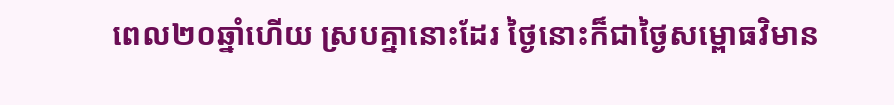ពេល២០ឆ្នាំហើយ ស្របគ្នានោះដែរ ថ្ងៃនោះក៏ជាថ្ងៃសម្ពោធវិមាន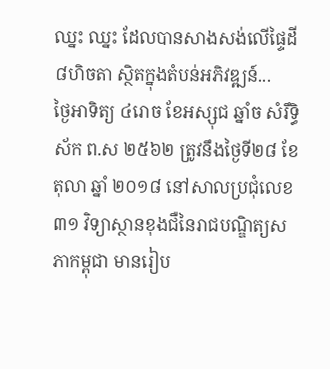ឈ្នះ ឈ្នះ ដែលបានសាងសង់លើផ្ទៃដី ៨ហិចតា ស្ថិតក្នុងតំបន់អភិវឌ្ឍន៍...
ថ្ងៃអាទិត្យ ៤រោច ខែអស្សុជ ឆ្នាំច សំរឹទ្ធិស័ក ព.ស ២៥៦២ ត្រូវនឹងថ្ងៃទី២៨ ខែតុលា ឆ្នាំ ២០១៨ នៅសាលប្រជុំលេខ៣១ វិទ្យាស្ថានខុងជឺនៃរាជបណ្ឌិត្យសភាកម្ពុជា មានរៀប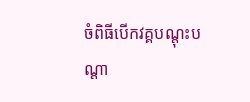ចំពិធីបើកវគ្គបណ្តុះបណ្តា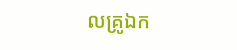លគ្រូឯក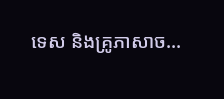ទេស និងគ្រូភាសាច...